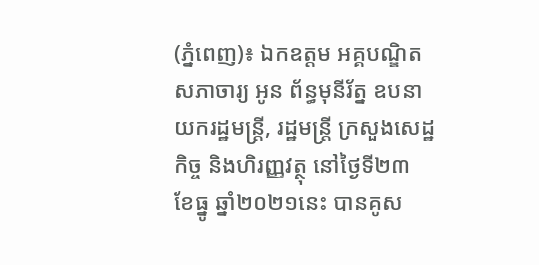(ភ្នំពេញ)៖ ឯកឧត្តម អគ្គបណ្ឌិតសភាចារ្យ អូន ព័ន្ធមុនីរ័ត្ន ឧបនាយករដ្ឋមន្រ្តី, រដ្ឋមន្រ្តី ក្រសួងសេដ្ឋ កិច្ច និងហិរញ្ញវត្ថុ នៅថ្ងៃទី២៣ ខែធ្នូ ឆ្នាំ២០២១នេះ បានគូស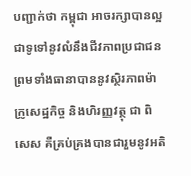បញ្ជាក់ថា កម្ពុជា អាចរក្សាបានល្អ ជាទូទៅនូវលំនឹងជីវភាពប្រជាជន ព្រមទាំងធានាបាននូវស្ថិរភាពម៉ាក្រូសេដ្ឋកិច្ច និងហិរញ្ញវត្ថុ ជា ពិសេស គឺគ្រប់គ្រងបានជារួមនូវអតិ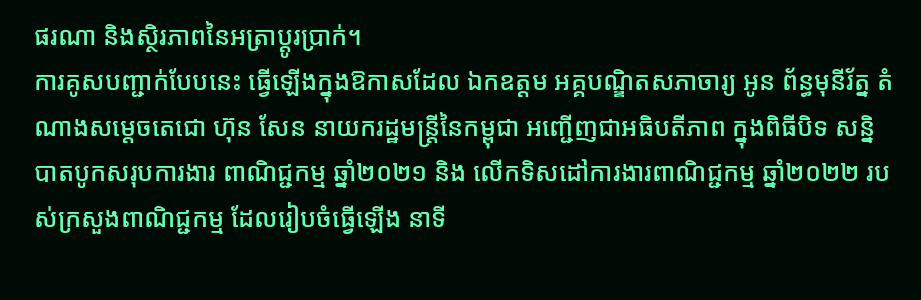ផរណា និងស្ថិរភាពនៃអត្រាប្ដូរប្រាក់។
ការគូសបញ្ជាក់បែបនេះ ធ្វើឡើងក្នុងឱកាសដែល ឯកឧត្តម អគ្គបណ្ឌិតសភាចារ្យ អូន ព័ន្ធមុនីរ័ត្ន តំណាងសម្តេចតេជោ ហ៊ុន សែន នាយករដ្ឋមន្រ្តីនៃកម្ពុជា អញ្ជើញជាអធិបតីភាព ក្នុងពិធីបិទ សន្និបាតបូកសរុបការងារ ពាណិជ្ជកម្ម ឆ្នាំ២០២១ និង លើកទិសដៅការងារពាណិជ្ជកម្ម ឆ្នាំ២០២២ របស់ក្រសួងពាណិជ្ជកម្ម ដែលរៀបចំធ្វើឡើង នាទី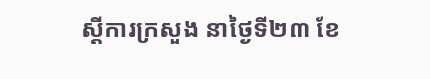ស្ដីការក្រសួង នាថ្ងៃទី២៣ ខែ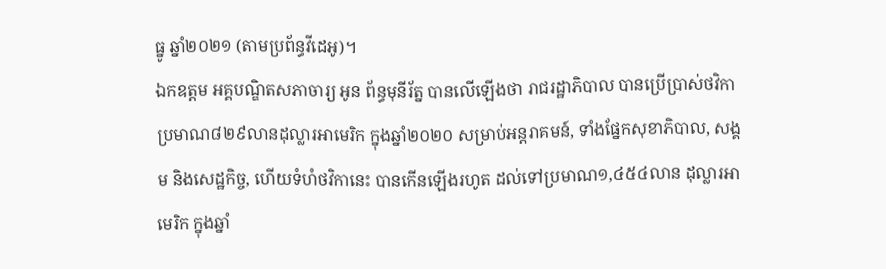ធ្នូ ឆ្នាំ២០២១ (តាមប្រព័ន្ធវីដេអូ)។
ឯកឧត្តម អគ្គបណ្ឌិតសភាចារ្យ អូន ព័ន្ធមុនីរ័ត្ន បានលើឡើងថា រាជរដ្ឋាភិបាល បានប្រើប្រាស់ថវិកា ប្រមាណ៨២៩លានដុល្លារអាមេរិក ក្នុងឆ្នាំ២០២០ សម្រាប់អន្តរាគមន៍, ទាំងផ្នែកសុខាភិបាល, សង្គម និងសេដ្ឋកិច្ច, ហើយទំហំថវិកានេះ បានកើនឡើងរហូត ដល់ទៅប្រមាណ១,៤៥៤លាន ដុល្លារអាមេរិក ក្នុងឆ្នាំ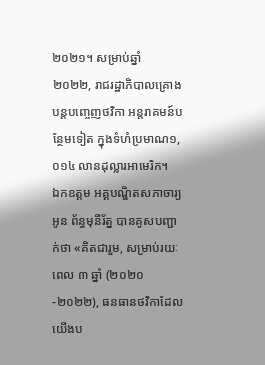២០២១។ សម្រាប់ឆ្នាំ ២០២២, រាជរដ្ឋាភិបាលគ្រោង បន្តបញ្ចេញថវិកា អន្តរាគមន៍បន្ថែមទៀត ក្នុងទំហំប្រមាណ១,០១៤ លានដុល្លារអាមេរិក។
ឯកឧត្តម អគ្គបណ្ឌិតសភាចារ្យ អូន ព័ន្ធមុនីរ័ត្ន បានគូសបញ្ជាក់ថា «គិតជារួម, សម្រាប់រយៈពេល ៣ ឆ្នាំ (២០២០-២០២២), ធនធានថវិកាដែលយើងប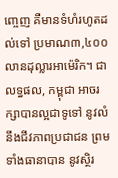ញ្ចេញ គឺមានទំហំរហូតដល់ទៅ ប្រមាណ៣,៤០០ លានដុល្លារអាម៉េរិក។ ជាលទ្ធផល, កម្ពុជា អាចរក្សាបានល្អជាទូទៅ នូវលំនឹងជីវភាពប្រជាជន ព្រម ទាំងធានាបាន នូវស្ថិរ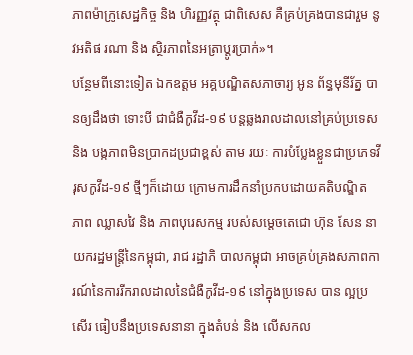ភាពម៉ាក្រូសេដ្ឋកិច្ច និង ហិរញ្ញវត្ថុ ជាពិសេស គឺគ្រប់គ្រងបានជារួម នូវអតិផ រណា និង ស្ថិរភាពនៃអត្រាប្ដូរប្រាក់»។
បន្ថែមពីនោះទៀត ឯកឧត្តម អគ្គបណ្ឌិតសភាចារ្យ អូន ព័ន្ធមុនីរ័ត្ន បានឲ្យដឹងថា ទោះបី ជាជំងឺកូវីដ-១៩ បន្តឆ្លងរាលដាលនៅគ្រប់ប្រទេស និង បង្កភាពមិនប្រាកដប្រជាខ្ពស់ តាម រយៈ ការបំប្លែងខ្លួនជាប្រភេទវីរុសកូវីដ-១៩ ថ្មីៗក៏ដោយ ក្រោមការដឹកនាំប្រកបដោយគតិបណ្ឌិត ភាព ឈ្លាសវៃ និង ភាពបុរេសកម្ម របស់សម្តេចតេជោ ហ៊ុន សែន នាយករដ្ឋមន្រ្តីនៃកម្ពុជា, រាជ រដ្ឋាភិ បាលកម្ពុជា អាចគ្រប់គ្រងសភាពការណ៍នៃការរីករាលដាលនៃជំងឺកូវីដ-១៩ នៅក្នុងប្រទេស បាន ល្អប្រសើរ ធៀបនឹងប្រទេសនានា ក្នុងតំបន់ និង លើសកល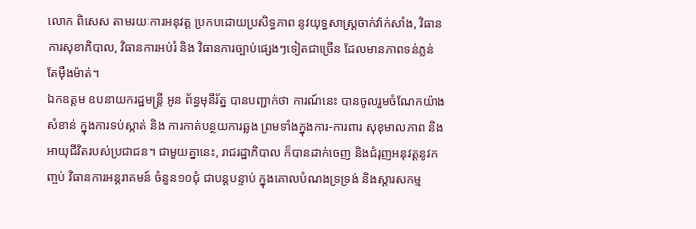លោក ពិសេស តាមរយៈការអនុវត្ត ប្រកបដោយប្រសិទ្ធភាព នូវយុទ្ធសាស្រ្តចាក់វ៉ាក់សាំង, វិធានការសុខាភិបាល, វិធានការអប់រំ និង វិធានការច្បាប់ផ្សេងៗទៀតជាច្រើន ដែលមានភាពទន់ភ្លន់ តែម៉ឺងម៉ាត់។
ឯកឧត្តម ឧបនាយករដ្ឋមន្រ្តី អូន ព័ន្ធមុនីរ័ត្ន បានបញ្ជាក់ថា ការណ៍នេះ បានចូលរួមចំណែកយ៉ាង សំខាន់ ក្នុងការទប់ស្កាត់ និង ការកាត់បន្ថយការឆ្លង ព្រមទាំងក្នុងការ-ការពារ សុខុមាលភាព និង អាយុជីវិតរបស់ប្រជាជន។ ជាមួយគ្នានេះ, រាជរដ្ឋាភិបាល ក៏បានដាក់ចេញ និងជំរុញអនុវត្តនូវកញ្ចប់ វិធានការអន្តរាគមន៍ ចំនួន១០ជុំ ជាបន្តបន្ទាប់ ក្នុងគោលបំណងទ្រទ្រង់ និងស្តារសកម្ម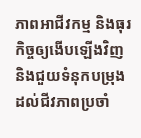ភាពអាជីវកម្ម និងធុរកិច្ចឲ្យងើបឡើងវិញ និងជួយទំនុកបម្រុងដល់ជីវភាពប្រចាំ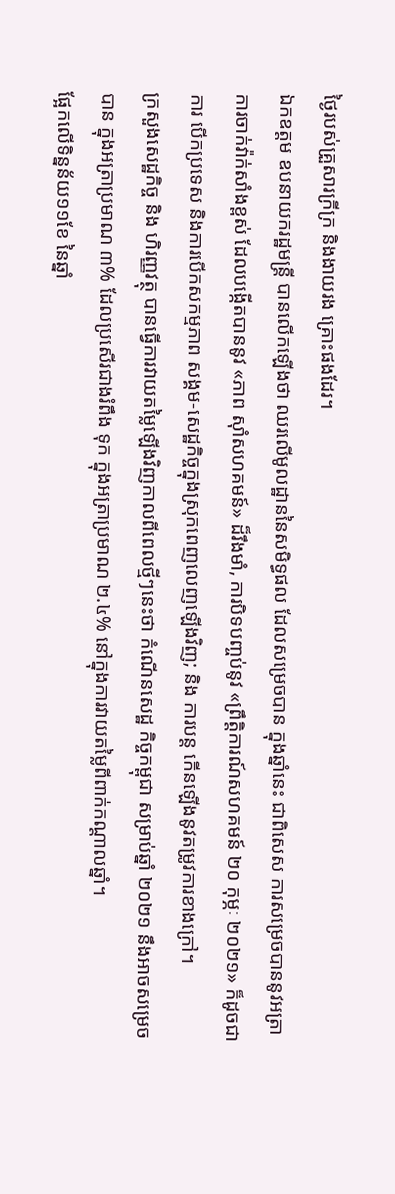ថ្ងៃរបស់គ្រួសារក្រីក្រ និងងាយរង គ្រោះផងដែរ។
ឯកឧត្តម ឧបនាយករដ្ឋមន្រ្តី បានលើកឡើងថា ឈរលើមូលដ្ឋាននៃសមិទ្ធផល ដែលសម្រេចបាន ក្នុងឆ្នាំនេះ ជាពិសេស ការសម្រេចបាននូវអត្រា ការចាក់វ៉ាក់សាំងខ្ពស់ ដែលបង្កើតបាននូវ «ភាព ស៊ាំសហគមន៍» ដ៏រឹងមាំ, ការបិទបញ្ចប់នូវ «ព្រឹត្តិការណ៍សហគមន៍ ២០ កុម្ភៈ ២០២១» ក៏ដូចជាការ បើកប្រទេស និងការបើកសកម្មភាព សង្គម-សេដ្ឋកិច្ចក្នុងស្រុកពេញលេញឡើងវិញ; និង ការបន្ត កើនឡើងនូវតម្រូវការខាងក្រៅ។
ក្រសួងសេដ្ឋកិច្ច និង ហិរញ្ញវត្ថុ បានធ្វើការវាយតម្លៃឡើងវិញកាលពីពេលថ្មីៗនេះថា កំណើនសេដ្ឋ កិច្ចកម្ពុជា សម្រាប់ឆ្នាំ ២០២១ នឹងអាចសម្រេចបាន ក្នុងអត្រាប្រមាណ ៣% ដែលប្រសើរជាងរំពឹង ទុក ក្នុងអត្រាប្រមាណ ២.៤% នៅក្នុងការវាយតម្លៃពីពាក់កណ្តាលឆ្នាំ។
ផ្អែកលើទិន្នន័យ១១ខែ នៃឆ្នាំ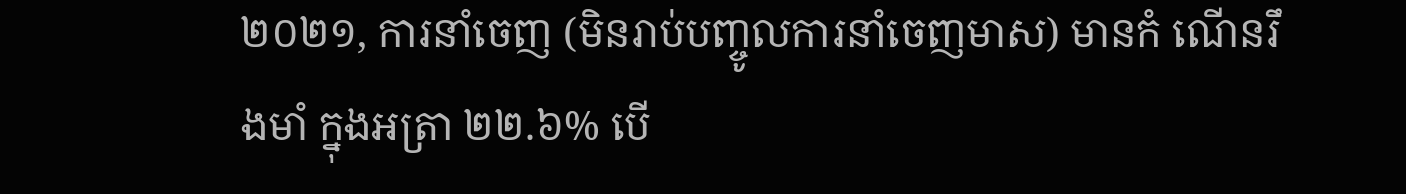២០២១, ការនាំចេញ (មិនរាប់បញ្ចូលការនាំចេញមាស) មានកំ ណើនរឹងមាំ ក្នុងអត្រា ២២.៦% បើ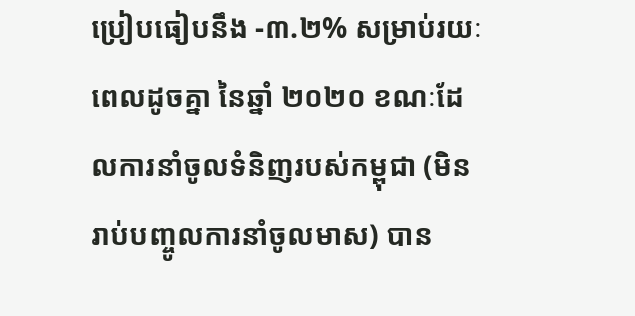ប្រៀបធៀបនឹង -៣.២% សម្រាប់រយៈពេលដូចគ្នា នៃឆ្នាំ ២០២០ ខណៈដែលការនាំចូលទំនិញរបស់កម្ពុជា (មិនរាប់បញ្ចូលការនាំចូលមាស) បាន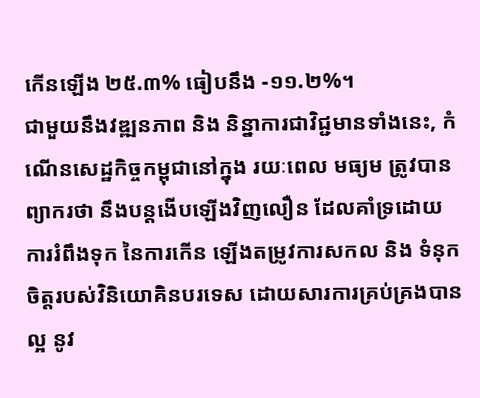កើនឡើង ២៥.៣% ធៀបនឹង -១១.២%។
ជាមួយនឹងវឌ្ឍនភាព និង និន្នាការជាវិជ្ជមានទាំងនេះ, កំណើនសេដ្ឋកិច្ចកម្ពុជានៅក្នុង រយៈពេល មធ្យម ត្រូវបានព្យាករថា នឹងបន្តងើបឡើងវិញលឿន ដែលគាំទ្រដោយការរំពឹងទុក នៃការកើន ឡើងតម្រូវការសកល និង ទំនុកចិត្តរបស់វិនិយោគិនបរទេស ដោយសារការគ្រប់គ្រងបានល្អ នូវ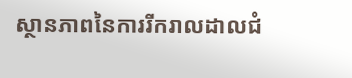ស្ថានភាពនៃការរីករាលដាលជំ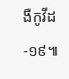ងឺកូវីដ-១៩៕